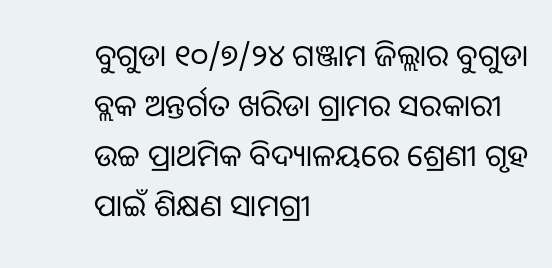ବୁଗୁଡା ୧୦/୭/୨୪ ଗଞ୍ଜାମ ଜିଲ୍ଲାର ବୁଗୁଡା ବ୍ଲକ ଅନ୍ତର୍ଗତ ଖରିଡା ଗ୍ରାମର ସରକାରୀ ଉଚ୍ଚ ପ୍ରାଥମିକ ବିଦ୍ୟାଳୟରେ ଶ୍ରେଣୀ ଗୃହ ପାଇଁ ଶିକ୍ଷଣ ସାମଗ୍ରୀ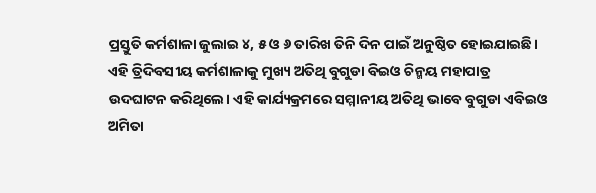ପ୍ରସ୍ତୁତି କର୍ମଶାଳା ଜୁଲାଇ ୪, ୫ ଓ ୬ ତାରିଖ ତିନି ଦିନ ପାଇଁ ଅନୁଷ୍ଠିତ ହୋଇଯାଇଛି। ଏହି ତ୍ରିଦିବସୀୟ କର୍ମଶାଳାକୁ ମୁଖ୍ୟ ଅତିଥି ବୁଗୁଡା ବିଇଓ ଚିନ୍ମୟ ମହାପାତ୍ର ଉଦଘାଟନ କରିଥିଲେ। ଏହି କାର୍ଯ୍ୟକ୍ରମରେ ସମ୍ମାନୀୟ ଅତିଥି ଭାବେ ବୁଗୁଡା ଏବିଇଓ ଅମିତା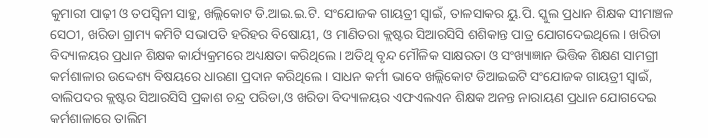କୁମାରୀ ପାଢ଼ୀ ଓ ତପସ୍ୱିନୀ ସାହୁ, ଖଲ୍ଲିକୋଟ ଡି.ଆଇ.ଇ.ଟି. ସଂଯୋଜକ ଗାୟତ୍ରୀ ସ୍ୱାଇଁ, ତାଳସାକର ୟୁ.ପି. ସ୍କୁଲ ପ୍ରଧାନ ଶିକ୍ଷକ ସୀମାଞ୍ଚଳ ସେଠୀ, ଖରିଡା ଗ୍ରାମ୍ୟ କମିଟି ସଭାପତି ହରିହର ବିଷୋୟୀ, ଓ ମାଣିତରା କ୍ଲଷ୍ଟର ସିଆରସିସି ଶଶିକାନ୍ତ ପାତ୍ର ଯୋଗଦେଇଥିଲେ। ଖରିଡା ବିଦ୍ୟାଳୟର ପ୍ରଧାନ ଶିକ୍ଷକ କାର୍ଯ୍ୟକ୍ରମରେ ଅଧ୍ୟକ୍ଷତା କରିଥିଲେ। ଅତିଥି ବୃନ୍ଦ ମୌଳିକ ସାକ୍ଷରତା ଓ ସଂଖ୍ୟାଜ୍ଞାନ ଭିତ୍ତିକ ଶିକ୍ଷଣ ସାମଗ୍ରୀ କର୍ମଶାଳାର ଉଦ୍ଦେଶ୍ୟ ବିଷୟରେ ଧାରଣା ପ୍ରଦାନ କରିଥିଲେ। ସାଧନ କର୍ମୀ ଭାବେ ଖଲ୍ଲିକୋଟ ଡିଆଇଇଟି ସଂଯୋଜକ ଗାୟତ୍ରୀ ସ୍ୱାଇଁ, ବାଲିପଦର କ୍ଲଷ୍ଟର ସିଆରସିସି ପ୍ରକାଶ ଚନ୍ଦ୍ର ପରିଡା,ଓ ଖରିଡା ବିଦ୍ୟାଳୟର ଏଫଏଲଏନ ଶିକ୍ଷକ ଅନନ୍ତ ନାରାୟଣ ପ୍ରଧାନ ଯୋଗଦେଇ କର୍ମଶାଳାରେ ତାଲିମ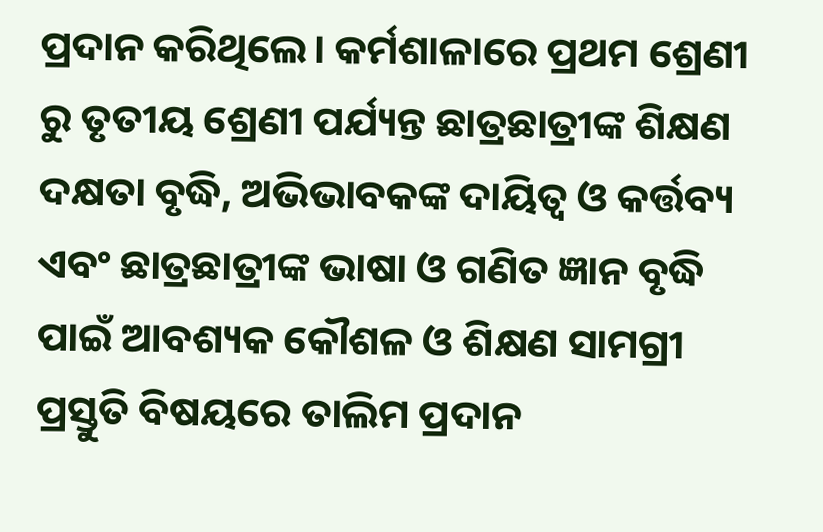ପ୍ରଦାନ କରିଥିଲେ। କର୍ମଶାଳାରେ ପ୍ରଥମ ଶ୍ରେଣୀ ରୁ ତୃତୀୟ ଶ୍ରେଣୀ ପର୍ଯ୍ୟନ୍ତ ଛାତ୍ରଛାତ୍ରୀଙ୍କ ଶିକ୍ଷଣ ଦକ୍ଷତା ବୃଦ୍ଧି, ଅଭିଭାବକଙ୍କ ଦାୟିତ୍ୱ ଓ କର୍ତ୍ତବ୍ୟ ଏବଂ ଛାତ୍ରଛାତ୍ରୀଙ୍କ ଭାଷା ଓ ଗଣିତ ଜ୍ଞାନ ବୃଦ୍ଧି ପାଇଁ ଆବଶ୍ୟକ କୌଶଳ ଓ ଶିକ୍ଷଣ ସାମଗ୍ରୀ ପ୍ରସ୍ତୁତି ବିଷୟରେ ତାଲିମ ପ୍ରଦାନ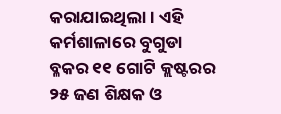କରାଯାଇଥିଲା। ଏହି କର୍ମଶାଳାରେ ବୁଗୁଡା ବ୍ଳକର ୧୧ ଗୋଟି କ୍ଲଷ୍ଟରର ୨୫ ଜଣ ଶିକ୍ଷକ ଓ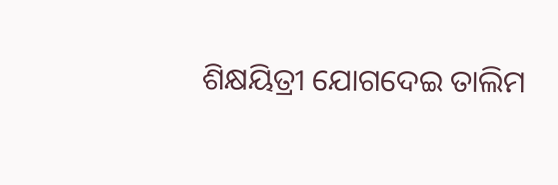ଶିକ୍ଷୟିତ୍ରୀ ଯୋଗଦେଇ ତାଲିମ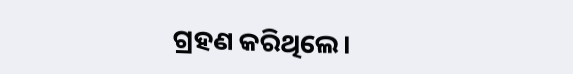ଗ୍ରହଣ କରିଥିଲେ।